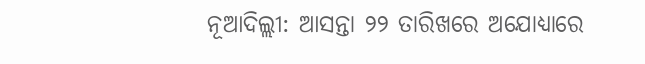ନୂଆଦିଲ୍ଲୀ: ଆସନ୍ତା ୨୨ ତାରିଖରେ ଅଯୋଧ୍ୟାରେ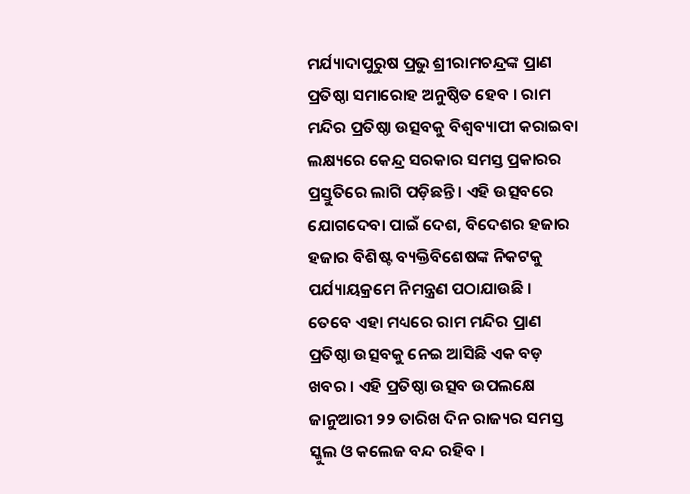ମର୍ଯ୍ୟାଦାପୁରୁଷ ପ୍ରଭୁ ଶ୍ରୀରାମଚନ୍ଦ୍ରଙ୍କ ପ୍ରାଣ ପ୍ରତିଷ୍ଠା ସମାରୋହ ଅନୁଷ୍ଠିତ ହେବ । ରାମ ମନ୍ଦିର ପ୍ରତିଷ୍ଠା ଉତ୍ସବକୁ ବିଶ୍ୱବ୍ୟାପୀ କରାଇବା ଲକ୍ଷ୍ୟରେ କେନ୍ଦ୍ର ସରକାର ସମସ୍ତ ପ୍ରକାରର ପ୍ରସ୍ତୁତିରେ ଲାଗି ପଡ଼ିଛନ୍ତି । ଏହି ଉତ୍ସବରେ ଯୋଗଦେବା ପାଇଁ ଦେଶ, ବିଦେଶର ହଜାର ହଜାର ବିଶିଷ୍ଟ ବ୍ୟକ୍ତିବିଶେଷଙ୍କ ନିକଟକୁ ପର୍ଯ୍ୟାୟକ୍ରମେ ନିମନ୍ତ୍ରଣ ପଠାଯାଉଛି ।
ତେବେ ଏହା ମଧ୍ୟରେ ରାମ ମନ୍ଦିର ପ୍ରାଣ ପ୍ରତିଷ୍ଠା ଉତ୍ସବକୁ ନେଇ ଆସିଛି ଏକ ବଡ଼ ଖବର । ଏହି ପ୍ରତିଷ୍ଠା ଉତ୍ସବ ଉପଲକ୍ଷେ ଜାନୁଆରୀ ୨୨ ତାରିଖ ଦିନ ରାଜ୍ୟର ସମସ୍ତ ସ୍କୁଲ ଓ କଲେଜ ବନ୍ଦ ରହିବ ।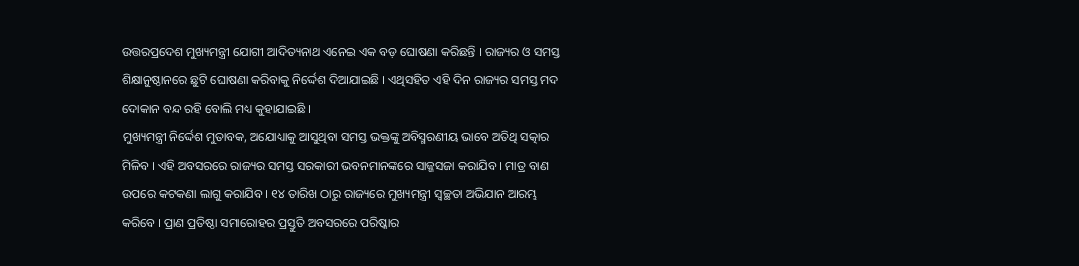ଉତ୍ତରପ୍ରଦେଶ ମୁଖ୍ୟମନ୍ତ୍ରୀ ଯୋଗୀ ଆଦିତ୍ୟନାଥ ଏନେଇ ଏକ ବଡ଼ ଘୋଷଣା କରିଛନ୍ତି । ରାଜ୍ୟର ଓ ସମସ୍ତ ଶିକ୍ଷାନୁଷ୍ଠାନରେ ଛୁଟି ଘୋଷଣା କରିବାକୁ ନିର୍ଦ୍ଦେଶ ଦିଆଯାଇଛି । ଏଥିସହିତ ଏହି ଦିନ ରାଜ୍ୟର ସମସ୍ତ ମଦ ଦୋକାନ ବନ୍ଦ ରହି ବୋଲି ମଧ୍ୟ କୁହାଯାଇଛି ।
ମୁଖ୍ୟମନ୍ତ୍ରୀ ନିର୍ଦ୍ଦେଶ ମୁତାବକ, ଅଯୋଧ୍ୟାକୁ ଆସୁଥିବା ସମସ୍ତ ଭକ୍ତଙ୍କୁ ଅବିସ୍ମରଣୀୟ ଭାବେ ଅତିଥି ସତ୍କାର ମିଳିବ । ଏହି ଅବସରରେ ରାଜ୍ୟର ସମସ୍ତ ସରକାରୀ ଭବନମାନଙ୍କରେ ସାଜ୍ଜସଜା କରାଯିବ । ମାତ୍ର ବାଣ ଉପରେ କଟକଣା ଲାଗୁ କରାଯିବ । ୧୪ ତାରିଖ ଠାରୁ ରାଜ୍ୟରେ ମୁଖ୍ୟମନ୍ତ୍ରୀ ସ୍ୱଚ୍ଛତା ଅଭିଯାନ ଆରମ୍ଭ କରିବେ । ପ୍ରାଣ ପ୍ରତିଷ୍ଠା ସମାରୋହର ପ୍ରସ୍ତୁତି ଅବସରରେ ପରିଷ୍କାର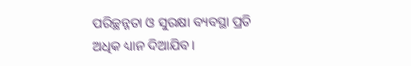ପରିଚ୍ଛନ୍ନତା ଓ ସୁରକ୍ଷା ବ୍ୟବସ୍ଥା ପ୍ରତି ଅଧିକ ଧ୍ୟାନ ଦିଆଯିବ ।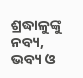ଶ୍ରଦ୍ଧାଳୁଙ୍କୁ ନବ୍ୟ, ଭବ୍ୟ ଓ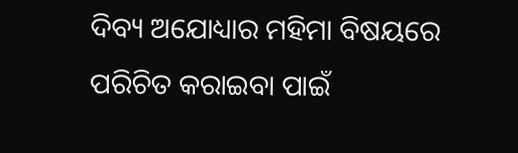ଦିବ୍ୟ ଅଯୋଧ୍ୟାର ମହିମା ବିଷୟରେ ପରିଚିତ କରାଇବା ପାଇଁ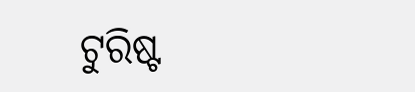ଟୁରିଷ୍ଟ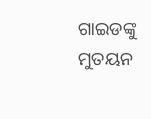ଗାଇଡଙ୍କୁ ମୁତୟନ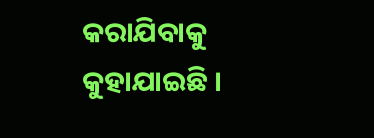କରାଯିବାକୁ କୁହାଯାଇଛି ।